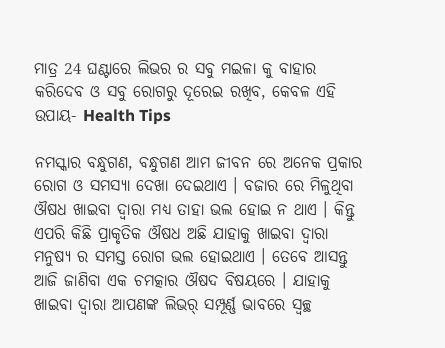ମାତ୍ର 24 ଘଣ୍ଟାରେ ଲିଭର ର ସବୁ ମଇଳା କୁ ବାହାର କରିଦେବ ଓ ସବୁ ରୋଗରୁ ଦୂରେଇ ରଖିବ, କେବଳ ଏହି ଉପାୟ- Health Tips

ନମସ୍କାର ବନ୍ଧୁଗଣ, ବନ୍ଧୁଗଣ ଆମ ଜୀବନ ରେ ଅନେକ ପ୍ରକାର ରୋଗ ଓ ସମସ୍ୟା ଦେଖା ଦେଇଥାଏ । ବଜାର ରେ ମିଳୁଥିବା ଔଷଧ ଖାଇବା ଦ୍ୱାରା ମଧ୍ୟ ତାହା ଭଲ ହୋଇ ନ ଥାଏ । କିନ୍ତୁ ଏପରି କିଛି ପ୍ରାକୃତିକ ଔଷଧ ଅଛି ଯାହାକୁ ଖାଇବା ଦ୍ୱାରା ମନୁଷ୍ୟ ର ସମସ୍ତ ରୋଗ ଭଲ ହୋଇଥାଏ । ତେବେ ଆସନ୍ତୁ ଆଜି ଜାଣିବା ଏକ ଚମତ୍କାର ଔଷଦ ବିଷୟରେ । ଯାହାକୁ ଖାଇବା ଦ୍ୱାରା ଆପଣଙ୍କ ଲିଭର୍ ସମ୍ପୂର୍ଣ୍ଣ ଭାବରେ ସ୍ୱଚ୍ଛ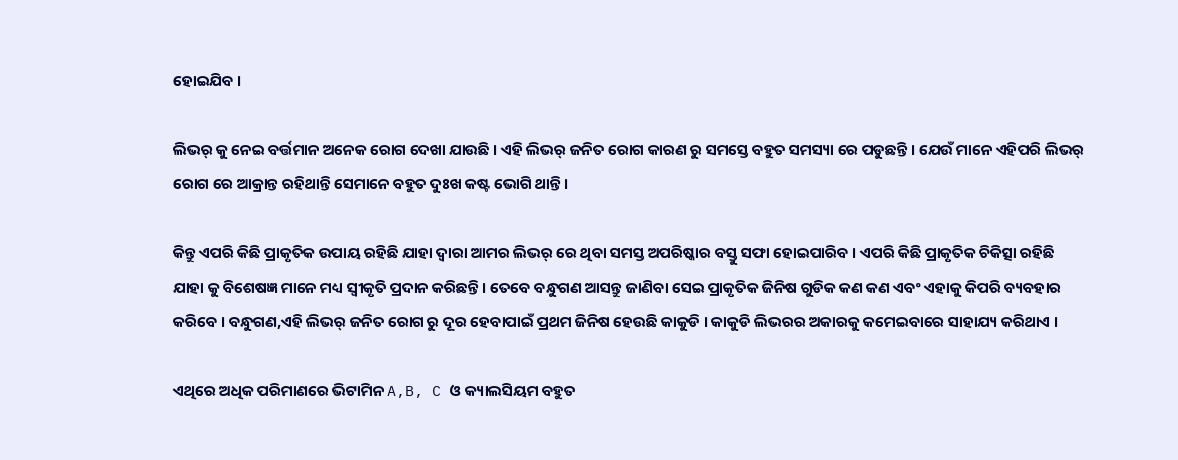ହୋଇଯିବ ।

ଲିଭର୍ କୁ ନେଇ ବର୍ତ୍ତମାନ ଅନେକ ରୋଗ ଦେଖା ଯାଉଛି । ଏହି ଲିଭର୍ ଜନିତ ରୋଗ କାରଣ ରୁ ସମସ୍ତେ ବହୁତ ସମସ୍ୟା ରେ ପଡୁଛନ୍ତି । ଯେଉଁ ମାନେ ଏହିପରି ଲିଭର୍ ରୋଗ ରେ ଆକ୍ରାନ୍ତ ରହିଥାନ୍ତି ସେମାନେ ବହୁତ ଦୁଃଖ କଷ୍ଟ ଭୋଗି ଥାନ୍ତି ।

କିନ୍ତୁ ଏପରି କିଛି ପ୍ରାକୃତିକ ଉପାୟ ରହିଛି ଯାହା ଦ୍ୱାରା ଆମର ଲିଭର୍ ରେ ଥିବା ସମସ୍ତ ଅପରିଷ୍କାର ବସ୍ତୁ ସଫା ହୋଇପାରିବ । ଏପରି କିଛି ପ୍ରାକୃତିକ ଚିକିତ୍ସା ରହିଛି ଯାହା କୁ ବିଶେଷଜ୍ଞ ମାନେ ମଧ୍ୟ ସ୍ୱୀକୃତି ପ୍ରଦାନ କରିଛନ୍ତି । ତେବେ ବନ୍ଧୁଗଣ ଆସନ୍ତୁ ଜାଣିବା ସେଇ ପ୍ରାକୃତିକ ଜିନିଷ ଗୁଡିକ କଣ କଣ ଏବଂ ଏହାକୁ କିପରି ବ୍ୟବହାର କରିବେ । ବନ୍ଧୁଗଣ,ଏହି ଲିଭର୍ ଜନିତ ରୋଗ ରୁ ଦୂର ହେବାପାଇଁ ପ୍ରଥମ ଜିନିଷ ହେଉଛି କାକୁଡି । କାକୁଡି ଲିଭରର ଅକାରକୁ କମେଇବାରେ ସାହାଯ୍ୟ କରିଥାଏ ।

ଏଥିରେ ଅଧିକ ପରିମାଣରେ ଭିଟାମିନ A,B, C ଓ କ୍ୟାଲସିୟମ ବହୁତ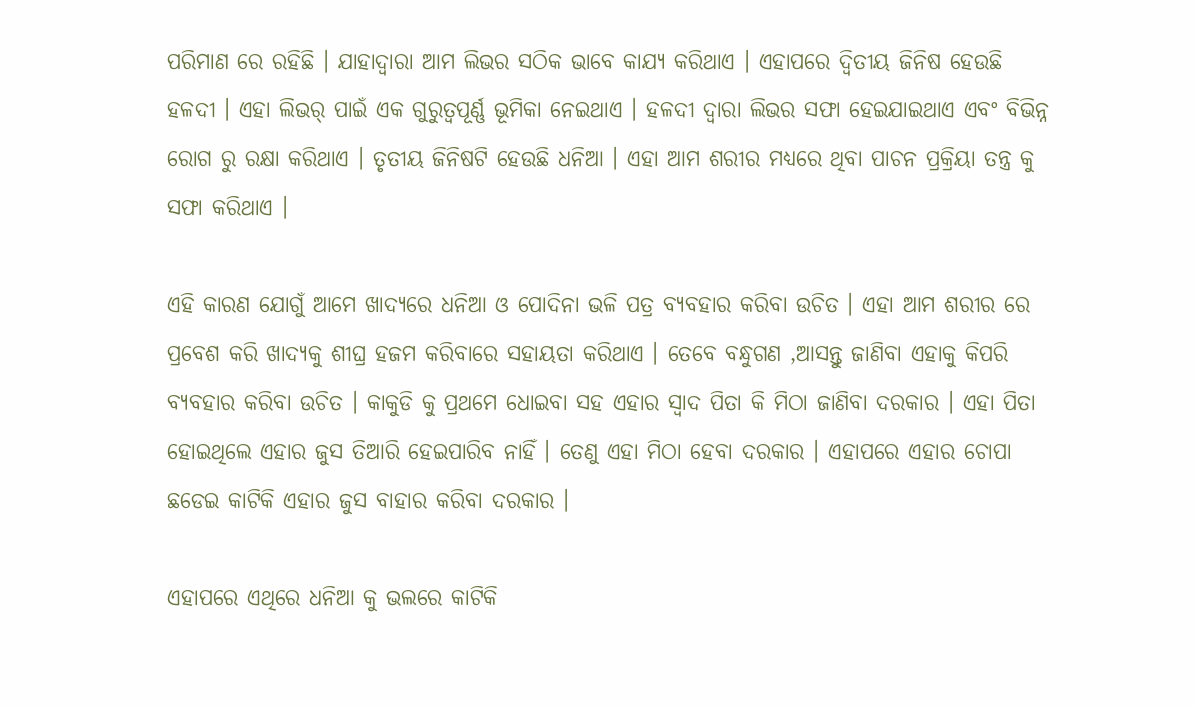ପରିମାଣ ରେ ରହିଛି । ଯାହାଦ୍ୱାରା ଆମ ଲିଭର ସଠିକ ଭାବେ କାଯ୍ୟ କରିଥାଏ । ଏହାପରେ ଦ୍ଵିତୀୟ ଜିନିଷ ହେଉଛି ହଳଦୀ । ଏହା ଲିଭର୍ ପାଇଁ ଏକ ଗୁରୁତ୍ୱପୂର୍ଣ୍ଣ ଭୂମିକା ନେଇଥାଏ । ହଳଦୀ ଦ୍ଵାରା ଲିଭର ସଫା ହେଇଯାଇଥାଏ ଏବଂ ବିଭିନ୍ନ ରୋଗ ରୁ ରକ୍ଷା କରିଥାଏ । ତୃତୀୟ ଜିନିଷଟି ହେଉଛି ଧନିଆ । ଏହା ଆମ ଶରୀର ମଧ୍ୟରେ ଥିବା ପାଚନ ପ୍ରକ୍ରିୟା ତନ୍ତ୍ର କୁ ସଫା କରିଥାଏ ।

ଏହି କାରଣ ଯୋଗୁଁ ଆମେ ଖାଦ୍ୟରେ ଧନିଆ ଓ ପୋଦିନା ଭଳି ପତ୍ର ବ୍ୟବହାର କରିବା ଉଚିତ । ଏହା ଆମ ଶରୀର ରେ ପ୍ରବେଶ କରି ଖାଦ୍ୟକୁ ଶୀଘ୍ର ହଜମ କରିବାରେ ସହାୟତା କରିଥାଏ । ତେବେ ବନ୍ଧୁଗଣ ,ଆସନ୍ତୁ ଜାଣିବା ଏହାକୁ କିପରି ବ୍ୟବହାର କରିବା ଉଚିତ । କାକୁଡି କୁ ପ୍ରଥମେ ଧୋଇବା ସହ ଏହାର ସ୍ୱାଦ ପିତା କି ମିଠା ଜାଣିବା ଦରକାର । ଏହା ପିତା ହୋଇଥିଲେ ଏହାର ଜୁସ ତିଆରି ହେଇପାରିବ ନାହିଁ । ତେଣୁ ଏହା ମିଠା ହେବା ଦରକାର । ଏହାପରେ ଏହାର ଚୋପା ଛଡେଇ କାଟିକି ଏହାର ଜୁସ ବାହାର କରିବା ଦରକାର ।

ଏହାପରେ ଏଥିରେ ଧନିଆ କୁ ଭଲରେ କାଟିକି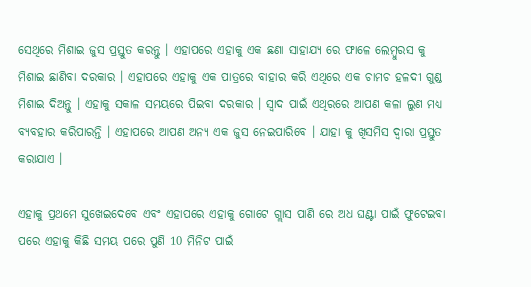ସେଥିରେ ମିଶାଇ ଜୁସ ପ୍ରସ୍ତୁତ କରନ୍ତୁ । ଏହାପରେ ଏହାକୁ ଏକ ଛଣା ସାହାଯ୍ୟ ରେ ଫାଳେ ଲେମ୍ବୁରସ କୁ ମିଶାଇ ଛାଣିବା ଦରକାର । ଏହାପରେ ଏହାକୁ ଏକ ପାତ୍ରରେ ବାହାର କରି ଏଥିରେ ଏକ ଚାମଚ ହଳଦୀ ଗୁଣ୍ଡ ମିଶାଇ ଦିଅନ୍ତୁ । ଏହାକୁ ସକାଳ ସମୟରେ ପିଇବା ଦରକାର । ସ୍ୱାଦ ପାଇଁ ଏଥିରରେ ଆପଣ କଳା ଲୁଣ ମଧ୍ୟ ବ୍ୟବହାର କରିପାରନ୍ତି । ଏହାପରେ ଆପଣ ଅନ୍ୟ ଏକ ଜୁସ ନେଇପାରିବେ । ଯାହା କୁ ଖିସମିସ ଦ୍ଵାରା ପ୍ରସ୍ତୁତ କରାଯାଏ ।

ଏହାକୁ ପ୍ରଥମେ ସୁଖେଇଦେବେ ଏବଂ ଏହାପରେ ଏହାକୁ ଗୋଟେ ଗ୍ଲାସ ପାଣି ରେ ଅଧ ଘଣ୍ଟା ପାଇଁ ଫୁଟେଇବା ପରେ ଏହାକୁ କିଛି ସମୟ ପରେ ପୁଣି 10 ମିନିଟ ପାଇଁ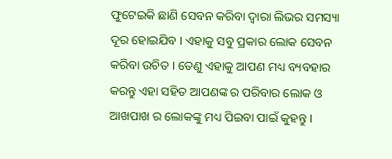ଫୁଟେଇକି ଛାଣି ସେବନ କରିବା ଦ୍ଵାରା ଲିଭର ସମସ୍ୟା ଦୂର ହୋଇଯିବ । ଏହାକୁ ସବୁ ପ୍ରକାର ଲୋକ ସେବନ କରିବା ଉଚିତ । ତେଣୁ ଏହାକୁ ଆପଣ ମଧ୍ୟ ବ୍ୟବହାର କରନ୍ତୁ ଏହା ସହିତ ଆପଣଙ୍କ ର ପରିବାର ଲୋକ ଓ ଆଖପାଖ ର ଲୋକଙ୍କୁ ମଧ୍ୟ ପିଇବା ପାଇଁ କୁହନ୍ତୁ ।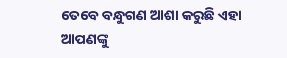ତେବେ ବନ୍ଧୁଗଣ ଆଶା କରୁଛି ଏହା ଆପଣଙ୍କୁ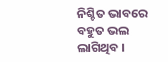ନିଶ୍ଚିତ ଭାବରେ ବହୁତ ଭଲ ଲାଗିଥିବ ।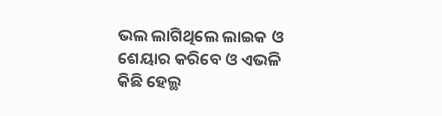ଭଲ ଲାଗିଥିଲେ ଲାଇକ ଓ ଶେୟାର କରିବେ ଓ ଏଭଳି କିଛି ହେଲ୍ଥ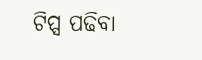ଟିପ୍ସ ପଢିବା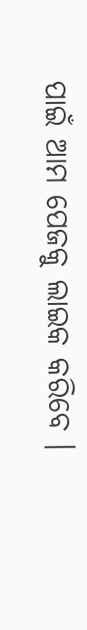ପାଇଁ ଆମ ପେଜକୁ ଲାଇକ କରିବେ ।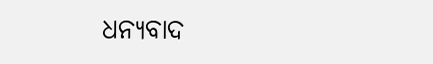ଧନ୍ୟବାଦ